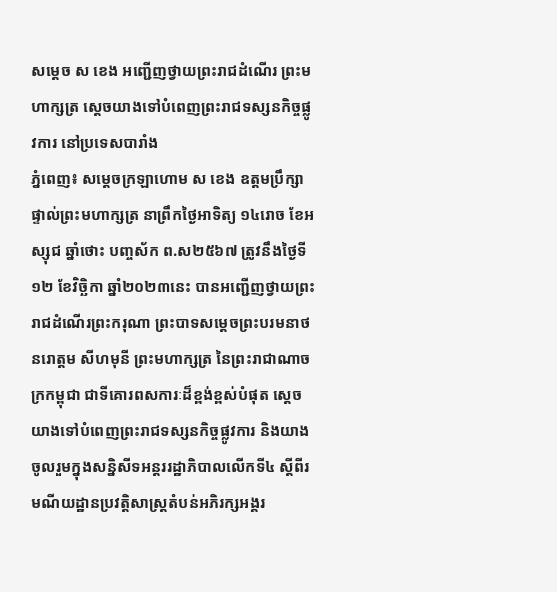សម្តេច ស ខេង អញ្ជើញថ្វាយព្រះរាជដំណើរ ព្រះមហាក្សត្រ ស្តេចយាងទៅបំពេញព្រះរាជទស្សនកិច្ចផ្លូវការ នៅប្រទេសបារាំង
ភ្នំពេញ៖ សម្តេចក្រឡាហោម ស ខេង ឧត្តមប្រឹក្សាផ្ទាល់ព្រះមហាក្សត្រ នាព្រឹកថ្ងៃអាទិត្យ ១៤រោច ខែអស្សុជ ឆ្នាំថោះ បញ្ចស័ក ព.ស២៥៦៧ ត្រូវនឹងថ្ងៃទី១២ ខែវិច្ឆិកា ឆ្នាំ២០២៣នេះ បានអញ្ជើញថ្វាយព្រះរាជដំណើរព្រះករុណា ព្រះបាទសម្តេចព្រះបរមនាថ នរោត្តម សីហមុនី ព្រះមហាក្សត្រ នៃព្រះរាជាណាចក្រកម្ពុជា ជាទីគោរពសការៈដ៏ខ្ពង់ខ្ពស់បំផុត ស្តេចយាងទៅបំពេញព្រះរាជទស្សនកិច្ចផ្លូវការ និងយាងចូលរួមក្នុងសន្និសីទអន្តររដ្ឋាភិបាលលើកទី៤ ស្តីពីរមណីយដ្ឋានប្រវត្តិសាស្ត្រតំបន់អភិរក្សអង្គរ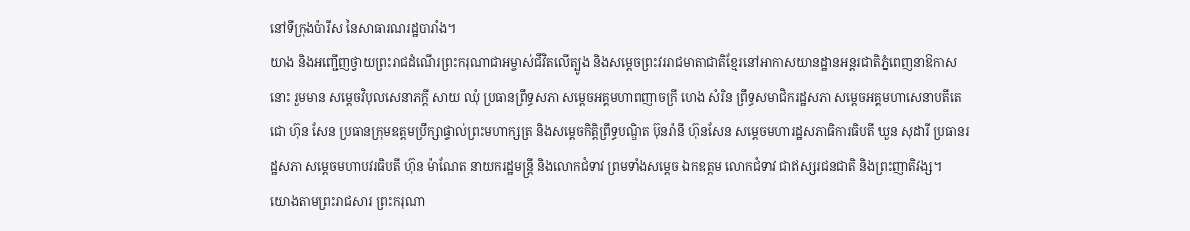នៅទីក្រុងប៉ារីស នៃសាធារណរដ្ឋបារាំង។
យាង និងអញ្ជើញថ្វាយព្រះរាជដំណើរព្រះករុណាជាអម្ចាស់ជីវិតលើត្បូង និងសម្ដេចព្រះវររាជមាតាជាតិខ្មែរនៅអាកាសយានដ្ឋានអន្តរជាតិភ្នំពេញនាឱកាសនោះ រួមមាន សម្ដេចវិបុលសេនាភក្ដី សាយ ឈុំ ប្រធានព្រឹទ្ធសភា សម្ដេចអគ្គមហាពញាចក្រី ហេង សំរិន ព្រឹទ្ធសមាជិករដ្ឋសភា សម្ដេចអគ្គមហាសេនាបតីតេជោ ហ៊ុន សែន ប្រធានក្រុមឧត្តមប្រឹក្សាផ្ទាល់ព្រះមហាក្សត្រ និងសម្តេចកិត្តិព្រឹទ្ធបណ្ឌិត ប៊ុនរ៉ានី ហ៊ុនសែន សម្តេចមហារដ្ឋសភាធិការធិបតី ឃួន សុដារី ប្រធានរដ្ឋសភា សម្តេចមហាបវរធិបតី ហ៊ុន ម៉ាណែត នាយករដ្ឋមន្ត្រី និងលោកជំទាវ ព្រមទាំងសម្ដេច ឯកឧត្តម លោកជំទាវ ជាឥស្សរជនជាតិ និងព្រះញាតិវង្ស។
យោងតាមព្រះរាជសារ ព្រះករុណា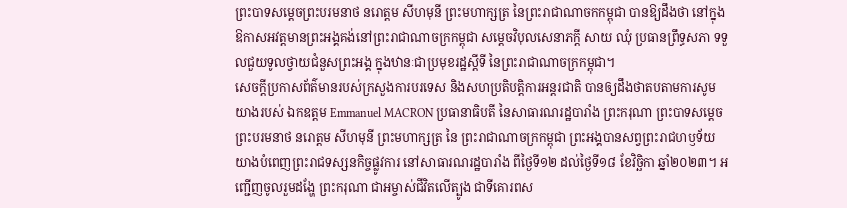ព្រះបាទសម្តេចព្រះបរមនាថ នរោត្តម សីហមុនី ព្រះមហាក្សត្រ នៃព្រះរាជាណាចកកម្ពុជា បានឱ្យដឹងថា នៅក្នុងឱកាសអវត្តមានព្រះអង្គគង់នៅព្រះរាជាណាចក្រកម្ពុជា សម្តេចវិបុលសេនាភក្តី សាយ ឈុំ ប្រធានព្រឹទ្ធសភា ទទួលជួយទូលថ្វាយជំនួសព្រះអង្គ ក្នុងឋានៈជាប្រមុខរដ្ឋស្តីទី នៃព្រះរាជាណាចក្រកម្ពុជា។
សេចក្តីប្រកាសព័ត៌មានរបស់ក្រសួងការបរទេស និងសហប្រតិបត្តិការអន្តរជាតិ បានឲ្យដឹងថាតបតាមការសូមយាងរបស់ ឯកឧត្តម Emmanuel MACRON ប្រធានាធិបតី នៃសាធារណរដ្ឋបារាំង ព្រះករុណា ព្រះបាទសម្តេច ព្រះបរមនាថ នរោត្តម សីហមុនី ព្រះមហាក្សត្រ នៃ ព្រះរាជាណាចក្រកម្ពុជា ព្រះអង្គបានសព្វព្រះរាជហឫទ័យ យាងបំពេញព្រះរាជទស្សនកិច្ចផ្លូវការ នៅសាធារណរដ្ឋបារាំង ពីថ្ងៃទី១២ ដល់ថ្ងៃទី១៨ ខែវិច្ឆិកា ឆ្នាំ២០២៣។ អញ្ជើញចូលរួមដង្ហែ ព្រះករុណា ជាអម្ចាស់ជីវិតលើត្បូង ជាទីគោរពស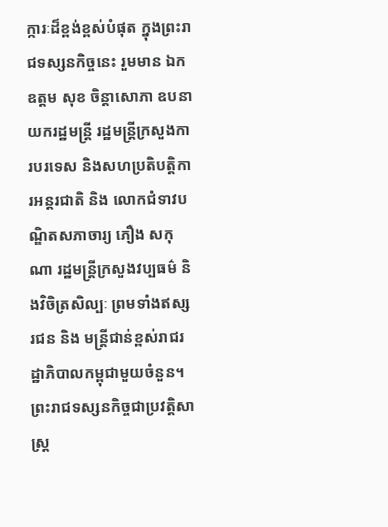ក្ការៈដ៏ខ្ពង់ខ្ពស់បំផុត ក្នុងព្រះរាជទស្សនកិច្ចនេះ រួមមាន ឯកឧត្តម សុខ ចិន្តាសោភា ឧបនាយករដ្ឋមន្ត្រី រដ្ឋមន្ត្រីក្រសួងការបរទេស និងសហប្រតិបត្តិការអន្តរជាតិ និង លោកជំទាវបណ្ឌិតសភាចារ្យ ភឿង សកុណា រដ្ឋមន្ត្រីក្រសួងវប្បធម៌ និងវិចិត្រសិល្បៈ ព្រមទាំងឥស្សរជន និង មន្ត្រីជាន់ខ្ពស់រាជរដ្ឋាភិបាលកម្ពុជាមួយចំនួន។
ព្រះរាជទស្សនកិច្ចជាប្រវត្តិសាស្ត្រ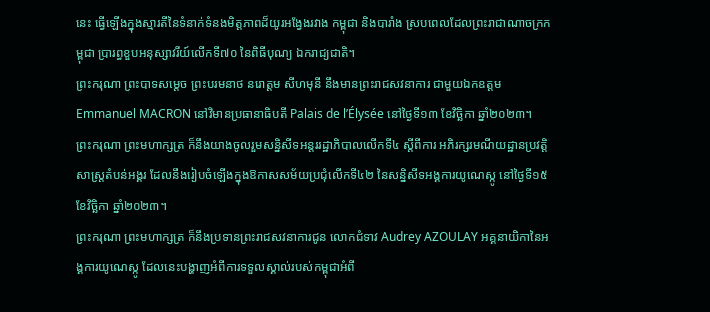នេះ ធ្វើឡើងក្នុងស្មារតីនៃទំនាក់ទំនងមិត្តភាពដ៏យូរអង្វែងរវាង កម្ពុជា និងបារាំង ស្របពេលដែលព្រះរាជាណាចក្រកម្ពុជា ប្រារព្ធខួបអនុស្សាវរីយ៍លើកទី៧០ នៃពិធីបុណ្យ ឯករាជ្យជាតិ។
ព្រះករុណា ព្រះបាទសម្តេច ព្រះបរមនាថ នរោត្ដម សីហមុនី នឹងមានព្រះរាជសវនាការ ជាមួយឯកឧត្តម Emmanuel MACRON នៅវិមានប្រធានាធិបតី Palais de l’Élysée នៅថ្ងៃទី១៣ ខែវិច្ឆិកា ឆ្នាំ២០២៣។
ព្រះករុណា ព្រះមហាក្សត្រ ក៏នឹងយាងចូលរួមសន្និសីទអន្តររដ្ឋាភិបាលលើកទី៤ ស្តីពីការ អភិរក្សរមណីយដ្ឋានប្រវត្តិសាស្ត្រតំបន់អង្គរ ដែលនឹងរៀបចំឡើងក្នុងឱកាសសម័យប្រជុំលើកទី៤២ នៃសន្និសីទអង្គការយូណេស្កូ នៅថ្ងៃទី១៥ ខែវិច្ឆិកា ឆ្នាំ២០២៣។
ព្រះករុណា ព្រះមហាក្សត្រ ក៏នឹងប្រទានព្រះរាជសវនាការជូន លោកជំទាវ Audrey AZOULAY អគ្គនាយិកានៃអង្គការយូណេស្កូ ដែលនេះបង្ហាញអំពីការទទួលស្គាល់របស់កម្ពុជាអំពី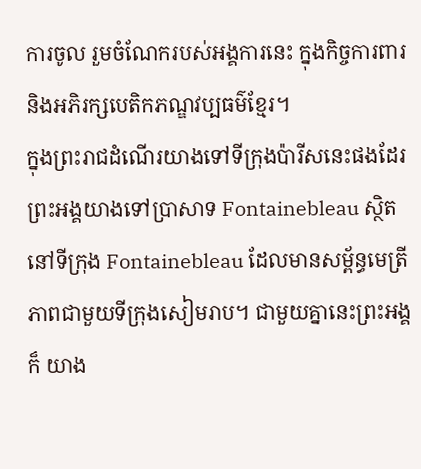ការចូល រួមចំណែករបស់អង្គការនេះ ក្នុងកិច្ចការពារ និងអភិរក្សបេតិកភណ្ឌវប្បធម៌ខ្មែរ។
ក្នុងព្រះរាជដំណើរយាងទៅទីក្រុងប៉ារីសនេះផងដែរ ព្រះអង្គយាងទៅប្រាសាទ Fontainebleau ស្ថិតនៅទីក្រុង Fontainebleau ដែលមានសម្ព័ន្ធមេត្រីភាពជាមួយទីក្រុងសៀមរាប។ ជាមួយគ្នានេះព្រះអង្គក៏ យាង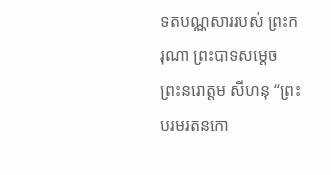ទតបណ្ណសាររបស់ ព្រះករុណា ព្រះបាទសម្តេច ព្រះនរោត្តម សីហនុ “ព្រះបរមរតនកោ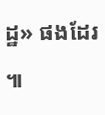ដ្ឋ» ផងដែរ ៕